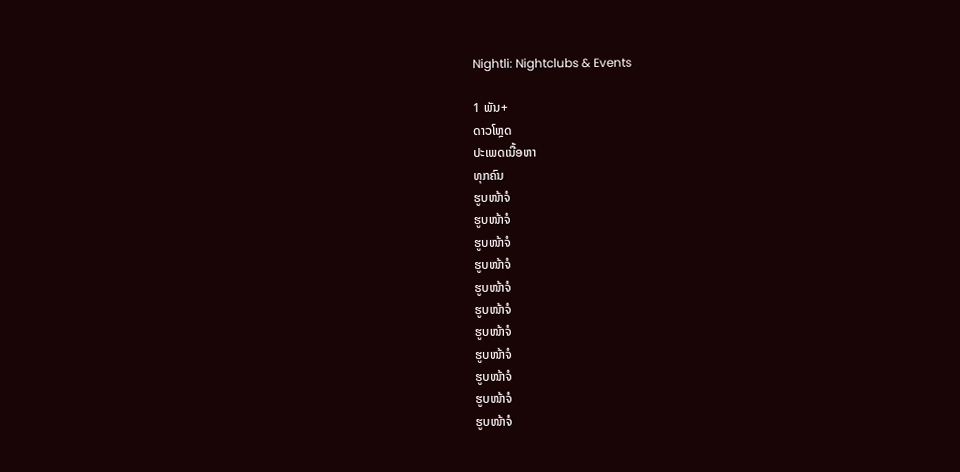Nightli: Nightclubs & Events

1 ພັນ+
ດາວໂຫຼດ
ປະເພດເນື້ອຫາ
ທຸກຄົນ
ຮູບໜ້າຈໍ
ຮູບໜ້າຈໍ
ຮູບໜ້າຈໍ
ຮູບໜ້າຈໍ
ຮູບໜ້າຈໍ
ຮູບໜ້າຈໍ
ຮູບໜ້າຈໍ
ຮູບໜ້າຈໍ
ຮູບໜ້າຈໍ
ຮູບໜ້າຈໍ
ຮູບໜ້າຈໍ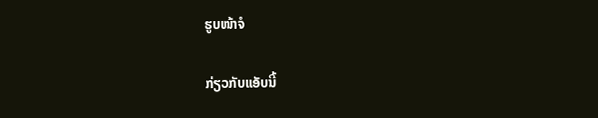ຮູບໜ້າຈໍ

ກ່ຽວກັບແອັບນີ້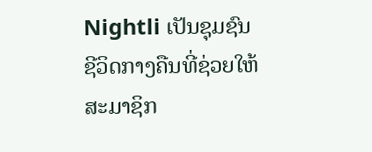Nightli ເປັນຊຸມຊົນຊີວິດກາງຄືນທີ່ຊ່ວຍໃຫ້ສະມາຊິກ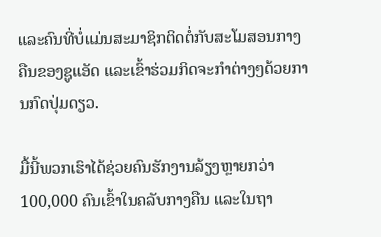ແລະຄົນທີ່ບໍ່ແມ່ນສະມາຊິກຕິດຕໍ່ກັບສະໂມສອນກາງຄືນຂອງຊູແອັດ ແລະເຂົ້າຮ່ວມກິດຈະກໍາຕ່າງໆດ້ວຍການກົດປຸ່ມດຽວ.

ມື້ນີ້ພວກເຮົາໄດ້ຊ່ວຍຄົນຮັກງານລ້ຽງຫຼາຍກວ່າ 100,000 ຄົນເຂົ້າໃນຄລັບກາງຄືນ ແລະໃນຖາ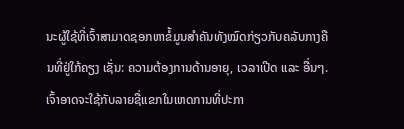ນະຜູ້ໃຊ້ທີ່ເຈົ້າສາມາດຊອກຫາຂໍ້ມູນສຳຄັນທັງໝົດກ່ຽວກັບຄລັບກາງຄືນທີ່ຢູ່ໃກ້ຄຽງ ເຊັ່ນ: ຄວາມຕ້ອງການດ້ານອາຍຸ, ເວລາເປີດ ແລະ ອື່ນໆ. ເຈົ້າອາດຈະໃຊ້ກັບລາຍຊື່ແຂກໃນເຫດການທີ່ປະກາ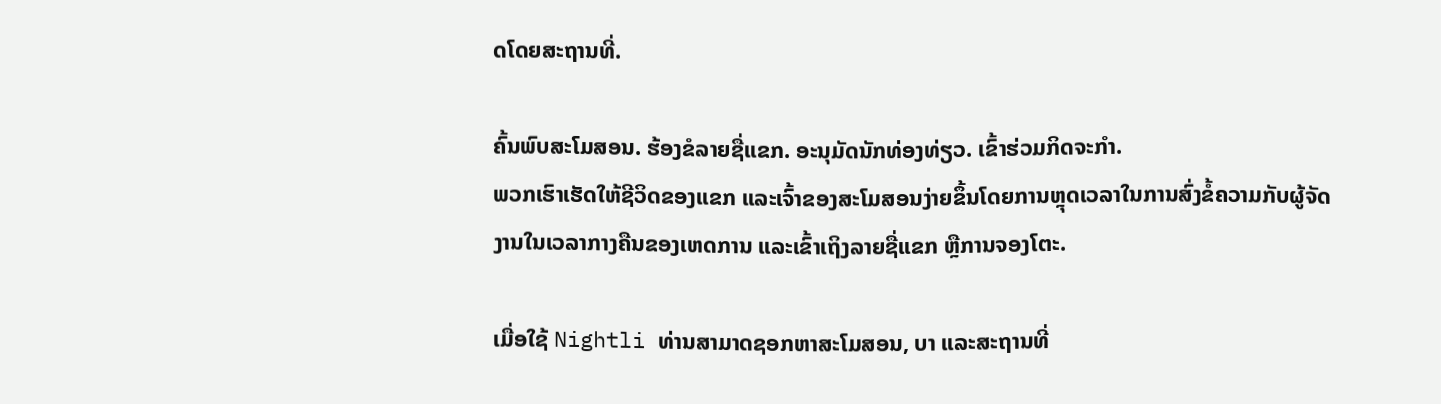ດໂດຍສະຖານທີ່.

ຄົ້ນພົບສະໂມສອນ. ຮ້ອງຂໍລາຍຊື່ແຂກ. ອະນຸມັດນັກທ່ອງທ່ຽວ. ເຂົ້າຮ່ວມກິດຈະກໍາ.
ພວກເຮົາເຮັດໃຫ້ຊີວິດຂອງແຂກ ແລະເຈົ້າຂອງສະໂມສອນງ່າຍຂຶ້ນໂດຍການຫຼຸດເວລາໃນການສົ່ງຂໍ້ຄວາມກັບຜູ້ຈັດງານໃນເວລາກາງຄືນຂອງເຫດການ ແລະເຂົ້າເຖິງລາຍຊື່ແຂກ ຫຼືການຈອງໂຕະ.

ເມື່ອໃຊ້ Nightli ທ່ານສາມາດຊອກຫາສະໂມສອນ, ບາ ແລະສະຖານທີ່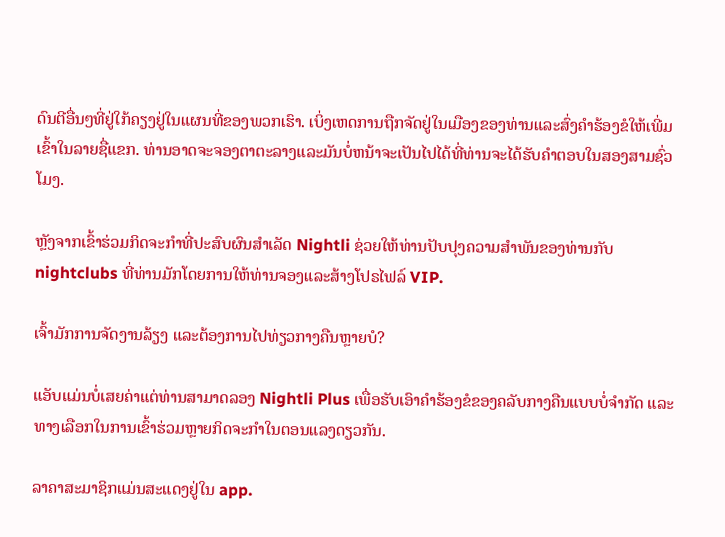ດົນຕີອື່ນໆທີ່ຢູ່ໃກ້ຄຽງຢູ່ໃນແຜນທີ່ຂອງພວກເຮົາ. ເບິ່ງເຫດການຖືກຈັດຢູ່ໃນເມືອງຂອງທ່ານແລະສົ່ງຄໍາຮ້ອງຂໍໃຫ້ເພີ່ມເຂົ້າໃນລາຍຊື່ແຂກ. ທ່ານອາດຈະຈອງຕາຕະລາງແລະມັນບໍ່ຫນ້າຈະເປັນໄປໄດ້ທີ່ທ່ານຈະໄດ້ຮັບຄໍາຕອບໃນສອງສາມຊົ່ວໂມງ.

ຫຼັງຈາກເຂົ້າຮ່ວມກິດຈະກໍາທີ່ປະສົບຜົນສໍາເລັດ Nightli ຊ່ວຍໃຫ້ທ່ານປັບປຸງຄວາມສໍາພັນຂອງທ່ານກັບ nightclubs ທີ່ທ່ານມັກໂດຍການໃຫ້ທ່ານຈອງແລະສ້າງໂປຣໄຟລ໌ VIP.

ເຈົ້າມັກການຈັດງານລ້ຽງ ແລະຕ້ອງການໄປທ່ຽວກາງຄືນຫຼາຍບໍ?

ແອັບແມ່ນບໍ່ເສຍຄ່າແຕ່ທ່ານສາມາດລອງ Nightli Plus ເພື່ອຮັບເອົາຄຳຮ້ອງຂໍຂອງຄລັບກາງຄືນແບບບໍ່ຈຳກັດ ແລະ ທາງເລືອກໃນການເຂົ້າຮ່ວມຫຼາຍກິດຈະກຳໃນຕອນແລງດຽວກັນ.

ລາຄາສະມາຊິກແມ່ນສະແດງຢູ່ໃນ app.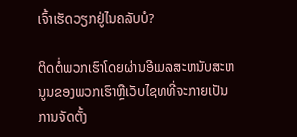ເຈົ້າເຮັດວຽກຢູ່ໄນຄລັບບໍ?

ຕິດຕໍ່ພວກເຮົາໂດຍຜ່ານອີເມລສະຫນັບສະຫນູນຂອງພວກເຮົາຫຼືເວັບໄຊທທີ່ຈະກາຍເປັນການຈັດຕັ້ງ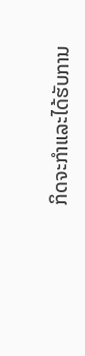ກິດຈະກໍາແລະໄດ້ຮັບການ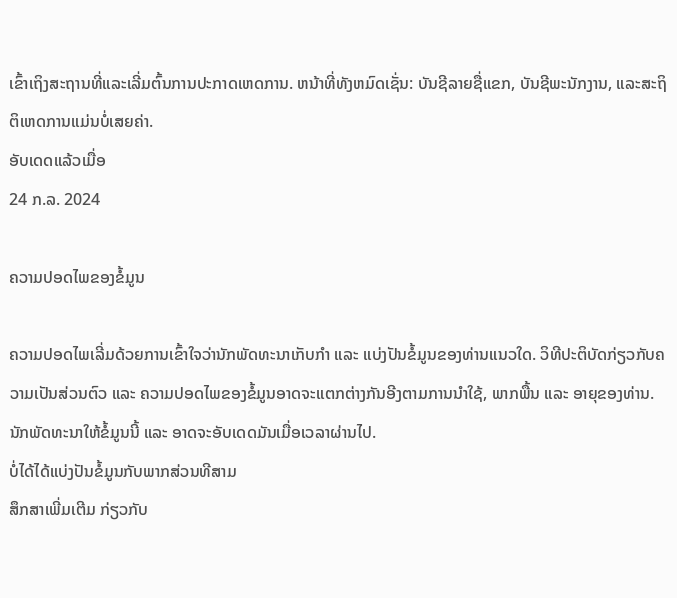ເຂົ້າເຖິງສະຖານທີ່ແລະເລີ່ມຕົ້ນການປະກາດເຫດການ. ຫນ້າທີ່ທັງຫມົດເຊັ່ນ: ບັນຊີລາຍຊື່ແຂກ, ບັນຊີພະນັກງານ, ແລະສະຖິຕິເຫດການແມ່ນບໍ່ເສຍຄ່າ.
ອັບເດດແລ້ວເມື່ອ
24 ກ.ລ. 2024

ຄວາມປອດໄພຂອງຂໍ້ມູນ

ຄວາມປອດໄພເລີ່ມດ້ວຍການເຂົ້າໃຈວ່ານັກພັດທະນາເກັບກຳ ແລະ ແບ່ງປັນຂໍ້ມູນຂອງທ່ານແນວໃດ. ວິທີປະຕິບັດກ່ຽວກັບຄວາມເປັນສ່ວນຕົວ ແລະ ຄວາມປອດໄພຂອງຂໍ້ມູນອາດຈະແຕກຕ່າງກັນອີງຕາມການນຳໃຊ້, ພາກພື້ນ ແລະ ອາຍຸຂອງທ່ານ. ນັກພັດທະນາໃຫ້ຂໍ້ມູນນີ້ ແລະ ອາດຈະອັບເດດມັນເມື່ອເວລາຜ່ານໄປ.
ບໍ່ໄດ້ໄດ້ແບ່ງປັນຂໍ້ມູນກັບພາກສ່ວນທີສາມ
ສຶກສາເພີ່ມເຕີມ ກ່ຽວກັບ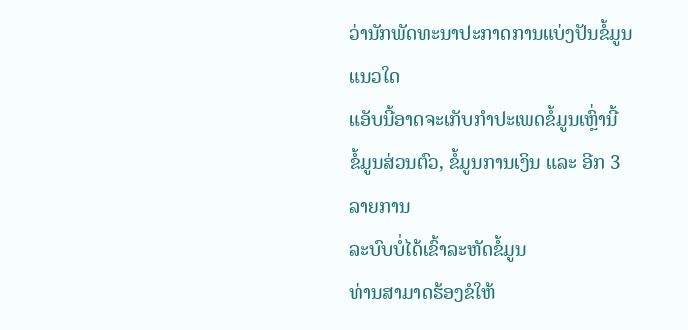ວ່ານັກພັດທະນາປະກາດການແບ່ງປັນຂໍ້ມູນແນວໃດ
ແອັບນີ້ອາດຈະເກັບກຳປະເພດຂໍ້ມູນເຫຼົ່ານີ້
ຂໍ້ມູນສ່ວນຕົວ, ຂໍ້ມູນການເງິນ ແລະ ອີກ 3 ລາຍການ
ລະບົບບໍ່ໄດ້ເຂົ້າລະຫັດຂໍ້ມູນ
ທ່ານສາມາດຮ້ອງຂໍໃຫ້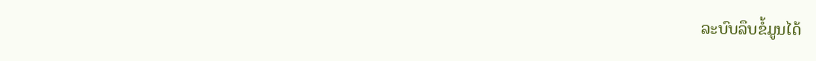ລະບົບລຶບຂໍ້ມູນໄດ້